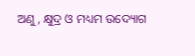ଅଣୁ, କ୍ଷୁଦ୍ର ଓ ମଧ୍ୟମ ଉଦ୍ୟୋଗ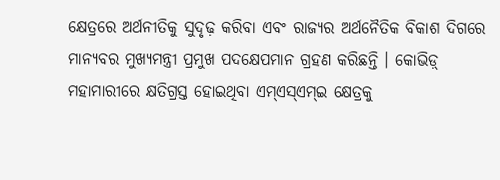କ୍ଷେତ୍ରରେ ଅର୍ଥନୀତିକୁ ସୁଦୃଢ଼ କରିବା ଏବଂ ରାଜ୍ୟର ଅର୍ଥନୈତିକ ବିକାଶ ଦିଗରେ ମାନ୍ୟବର ମୁଖ୍ୟମନ୍ତ୍ରୀ ପ୍ରମୁଖ ପଦକ୍ଷେପମାନ ଗ୍ରହଣ କରିଛନ୍ତି । କୋଭିଡ଼୍ ମହାମାରୀରେ କ୍ଷତିଗ୍ରସ୍ତ ହୋଇଥିବା ଏମ୍ଏସ୍ଏମ୍ଇ କ୍ଷେତ୍ରକୁ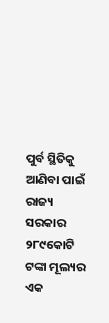ପୁର୍ବ ସ୍ଥିତିକୁ ଆଣିବା ପାଇଁ ରାଜ୍ୟ ସରକାର ୨୮୯କୋଟି ଟଙ୍କା ମୂଲ୍ୟର ଏକ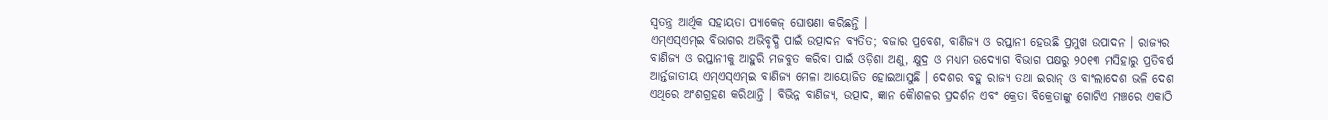ସ୍ୱତନ୍ତ୍ର ଆର୍ଥିକ ସହାୟତା ପ୍ୟାକେଜ୍ ଘୋଷଣା କରିଛନ୍ତି ।
ଏମ୍ଏସ୍ଏମ୍ଇ ବିଭାଗର ଅଭିବୃଦ୍ଧି ପାଇଁ ଉତ୍ପାଦନ ବ୍ୟତିତ; ବଜାର ପ୍ରବେଶ, ବାଣିଜ୍ୟ ଓ ରପ୍ତାନୀ ହେଉଛି ପ୍ରମୁଖ ଉପାଦନ । ରାଜ୍ୟର ବାଣିଜ୍ୟ ଓ ରପ୍ତାନୀକୁ ଆହୁରି ମଜବୁତ କରିବା ପାଇଁ ଓଡ଼ିଶା ଅଣୁ, କ୍ଷୁଦ୍ର ଓ ମଧ୍ୟମ ଉଦ୍ୟୋଗ ବିଭାଗ ପକ୍ଷରୁ ୨୦୧୩ ମସିହାରୁ ପ୍ରତିବର୍ଷ ଆର୍ନ୍ତଜାତୀୟ ଏମ୍ଏସ୍ଏମ୍ଇ ବାଣିଜ୍ୟ ମେଳା ଆୟୋଜିତ ହୋଇଆସୁଛି । ଦେଶର ବହୁ ରାଜ୍ୟ ତଥା ଇରାନ୍ ଓ ବାଂଲାଦେଶ ଭଳି ଦେଶ ଏଥିରେ ଅଂଶଗ୍ରହଣ କରିଥାନ୍ତି । ବିଭିନ୍ନ ବାଣିଜ୍ୟ, ଉତ୍ପାଦ, ଜ୍ଞାନ କୈାଶଳର ପ୍ରଦର୍ଶନ ଏବଂ କ୍ରେତା ବିକ୍ରେତାଙ୍କୁ ଗୋଟିଏ ମଞ୍ଚରେ ଏକାଠି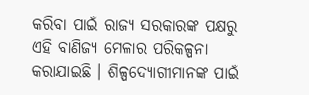କରିବା ପାଇଁ ରାଜ୍ୟ ସରକାରଙ୍କ ପକ୍ଷରୁ ଏହି ବାଣିଜ୍ୟ ମେଳାର ପରିକଳ୍ପନା କରାଯାଇଛି । ଶିଳ୍ପଦ୍ୟୋଗୀମାନଙ୍କ ପାଇଁ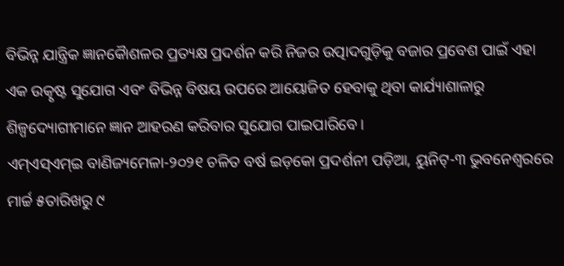ବିଭିନ୍ନ ଯାନ୍ତ୍ରିକ ଜ୍ଞାନକୈାଶଳର ପ୍ରତ୍ୟକ୍ଷ ପ୍ରଦର୍ଶନ କରି ନିଜର ଉତ୍ପାଦଗୁଡ଼ିକୁ ବଜାର ପ୍ରବେଶ ପାଇଁ ଏହା ଏକ ଉତ୍କୃଷ୍ଟ ସୁଯୋଗ ଏବଂ ବିଭିନ୍ନ ବିଷୟ ଉପରେ ଆୟୋଜିତ ହେବାକୁ ଥିବା କାର୍ଯ୍ୟାଶାଳାରୁ ଶିଳ୍ପଦ୍ୟୋଗୀମାନେ ଜ୍ଞାନ ଆହରଣ କରିବାର ସୁଯୋଗ ପାଇପାରିବେ ।
ଏମ୍ଏସ୍ଏମ୍ଇ ବାଣିଜ୍ୟମେଳା-୨୦୨୧ ଚଳିତ ବର୍ଷ ଇଡ଼କୋ ପ୍ରଦର୍ଶନୀ ପଡ଼ିଆ, ୟୁନିଟ୍-୩ ଭୁବନେଶ୍ୱରରେ ମାର୍ଚ୍ଚ ୫ତାରିଖରୁ ୯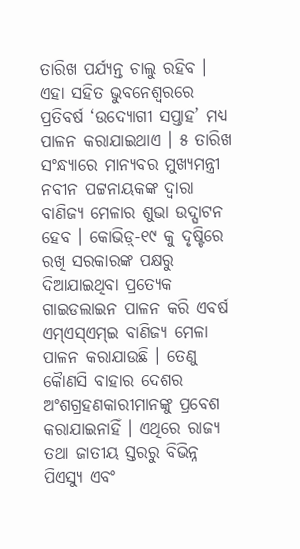ତାରିଖ ପର୍ଯ୍ୟନ୍ତ ଚାଲୁ ରହିବ । ଏହା ସହିତ ଭୁବନେଶ୍ୱରରେ ପ୍ରତିବର୍ଷ ‘ଉଦ୍ୟୋଗୀ ସପ୍ତାହ’ ମଧ୍ୟ ପାଳନ କରାଯାଇଥାଏ । ୫ ତାରିଖ ସଂନ୍ଧ୍ୟାରେ ମାନ୍ୟବର ମୁଖ୍ୟମନ୍ତ୍ରୀ ନବୀନ ପଟ୍ଟନାୟକଙ୍କ ଦ୍ୱାରା ବାଣିଜ୍ୟ ମେଳାର ଶୁଭା ଉଦ୍ଘାଟନ ହେବ । କୋଭିଡ଼୍-୧୯ କୁ ଦୃଷ୍ଟିରେ ରଖି ସରକାରଙ୍କ ପକ୍ଷରୁ ଦିଆଯାଇଥିବା ପ୍ରତ୍ୟେକ ଗାଇଡଲାଇନ ପାଳନ କରି ଏବର୍ଷ ଏମ୍ଏସ୍ଏମ୍ଇ ବାଣିଜ୍ୟ ମେଳା ପାଳନ କରାଯାଉଛି । ତେଣୁ କୈାଣସି ବାହାର ଦେଶର ଅଂଶଗ୍ରହଣକାରୀମାନଙ୍କୁ ପ୍ରବେଶ କରାଯାଇନାହିଁ । ଏଥିରେ ରାଜ୍ୟ ତଥା ଜାତୀୟ ସ୍ତରରୁ ବିଭିନ୍ନ ପିଏସ୍ୟୁ ଏବଂ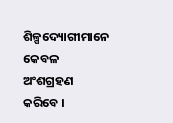ଶିଳ୍ପଦ୍ୟୋଗୀମାନେ କେବଳ ଅଂଶଗ୍ରହଣ କରିବେ ।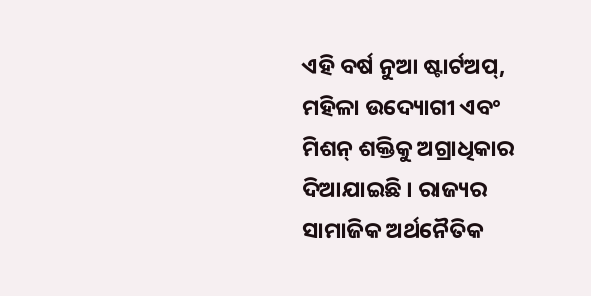ଏହି ବର୍ଷ ନୁଆ ଷ୍ଟାର୍ଟଅପ୍, ମହିଳା ଉଦ୍ୟୋଗୀ ଏବଂ ମିଶନ୍ ଶକ୍ତିକୁ ଅଗ୍ରାଧିକାର ଦିଆଯାଇଛି । ରାଜ୍ୟର ସାମାଜିକ ଅର୍ଥନୈତିକ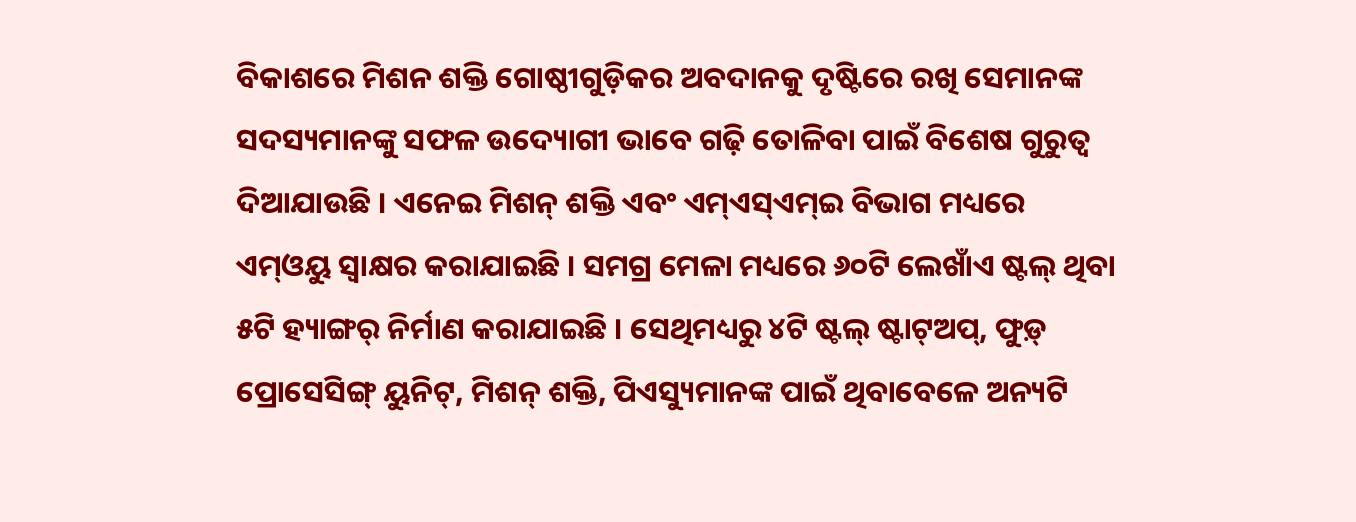ବିକାଶରେ ମିଶନ ଶକ୍ତି ଗୋଷ୍ଠୀଗୁଡ଼ିକର ଅବଦାନକୁ ଦୃଷ୍ଟିରେ ରଖି ସେମାନଙ୍କ ସଦସ୍ୟମାନଙ୍କୁ ସଫଳ ଉଦ୍ୟୋଗୀ ଭାବେ ଗଢ଼ି ତୋଳିବା ପାଇଁ ବିଶେଷ ଗୁରୁତ୍ୱ ଦିଆଯାଉଛି । ଏନେଇ ମିଶନ୍ ଶକ୍ତି ଏବଂ ଏମ୍ଏସ୍ଏମ୍ଇ ବିଭାଗ ମଧ୍ୟରେ ଏମ୍ଓୟୁ ସ୍ୱାକ୍ଷର କରାଯାଇଛି । ସମଗ୍ର ମେଳା ମଧ୍ୟରେ ୬୦ଟି ଲେଖାଁଏ ଷ୍ଟଲ୍ ଥିବା ୫ଟି ହ୍ୟାଙ୍ଗର୍ ନିର୍ମାଣ କରାଯାଇଛି । ସେଥିମଧ୍ୟରୁ ୪ଟି ଷ୍ଟଲ୍ ଷ୍ଟାଟ୍ଅପ୍, ଫୁଡ଼୍ ପ୍ରୋସେସିଙ୍ଗ୍ ୟୁନିଟ୍, ମିଶନ୍ ଶକ୍ତି, ପିଏସ୍ୟୁମାନଙ୍କ ପାଇଁ ଥିବାବେଳେ ଅନ୍ୟଟି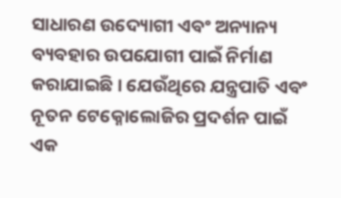ସାଧାରଣ ଉଦ୍ୟୋଗୀ ଏବଂ ଅନ୍ୟାନ୍ୟ ବ୍ୟବହାର ଉପଯୋଗୀ ପାଇଁ ନିର୍ମାଣ କରାଯାଇଛି । ଯେଉଁଥିରେ ଯନ୍ତ୍ରପାତି ଏବଂ ନୂତନ ଟେକ୍ନୋଲୋଜିର ପ୍ରଦର୍ଶନ ପାଇଁ ଏକ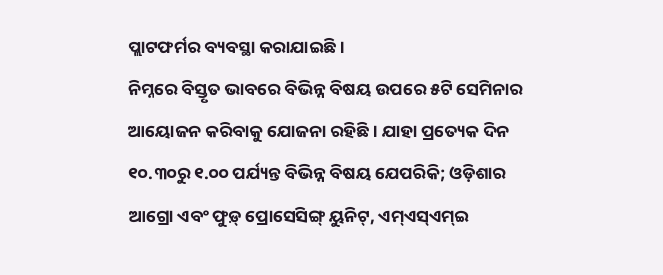ପ୍ଲାଟଫର୍ମର ବ୍ୟବସ୍ଥା କରାଯାଇଛି ।
ନିମ୍ନରେ ବିସ୍ତୃତ ଭାବରେ ବିଭିନ୍ନ ବିଷୟ ଉପରେ ୫ଟି ସେମିନାର ଆୟୋଜନ କରିବାକୁ ଯୋଜନା ରହିଛି । ଯାହା ପ୍ରତ୍ୟେକ ଦିନ ୧୦.୩୦ରୁ ୧.୦୦ ପର୍ଯ୍ୟନ୍ତ ବିଭିନ୍ନ ବିଷୟ ଯେପରିକି; ଓଡ଼ିଶାର ଆଗ୍ରୋ ଏବଂ ଫୁଡ଼୍ ପ୍ରୋସେସିଙ୍ଗ୍ ୟୁନିଟ୍, ଏମ୍ଏସ୍ଏମ୍ଇ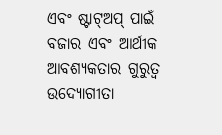ଏବଂ ଷ୍ଟାଟ୍ଅପ୍ ପାଇଁ ବଜାର ଏବଂ ଆର୍ଥୀକ ଆବଶ୍ୟକତାର ଗୁରୁତ୍ୱ ଉଦ୍ୟୋଗୀତା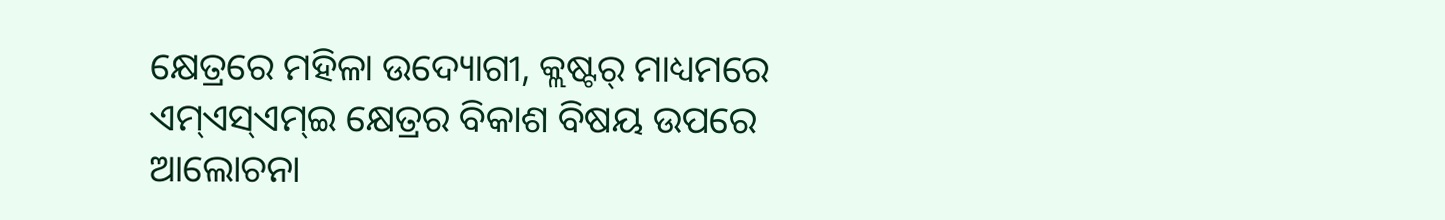କ୍ଷେତ୍ରରେ ମହିଳା ଉଦ୍ୟୋଗୀ, କ୍ଲଷ୍ଟର୍ ମାଧ୍ୟମରେ ଏମ୍ଏସ୍ଏମ୍ଇ କ୍ଷେତ୍ରର ବିକାଶ ବିଷୟ ଉପରେ ଆଲୋଚନା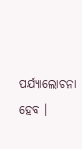ପର୍ଯ୍ୟାଲୋଚନା ହେବ ।